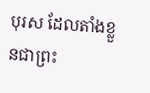បុរស ដែលតាំងខ្លួនជាព្រះ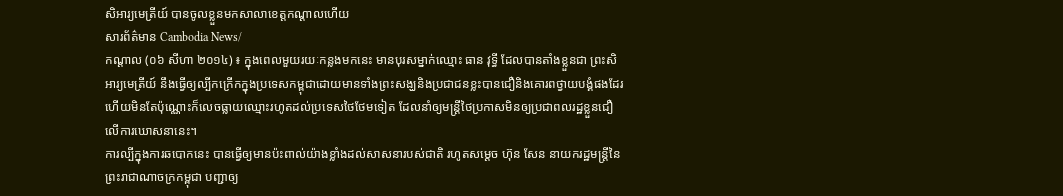សិអារ្យមេត្រីយ៍ បានចូលខ្លួនមកសាលាខេត្តកណ្ដាលហើយ
សារព័ត៌មាន Cambodia News/
កណ្ដាល (០៦ សីហា ២០១៤) ៖ ក្នុងពេលមួយរយៈកន្លងមកនេះ មានបុរសម្នាក់ឈ្មោះ ធាន វុទ្ធី ដែលបានតាំងខ្លួនជា ព្រះសិអារ្យមេត្រីយ៍ នឹងធ្វើឲ្យល្បីកក្រើកក្នុងប្រទេសកម្ពុជាដោយមានទាំងព្រះសង្ឃនិងប្រជាជនខ្លះបានជឿនិងគោរពថ្វាយបង្គំផងដែរ ហើយមិនតែប៉ុណ្ណោះក៏លេចធ្លាយឈ្មោះរហូតដល់ប្រទេសថៃថែមទៀត ដែលនាំឲ្យមន្ត្រីថៃប្រកាសមិនឲ្យប្រជាពលរដ្ឋខ្លួនជឿលើការឃោសនានេះ។
ការល្បីក្នុងការឆបោកនេះ បានធ្វើឲ្យមានប៉ះពាល់យ៉ាងខ្លាំងដល់សាសនារបស់ជាតិ រហូតសម្ដេច ហ៊ុន សែន នាយករដ្ឋមន្ត្រីនៃព្រះរាជាណាចក្រកម្ពុជា បញ្ជាឲ្យ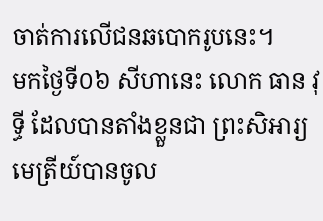ចាត់ការលើជនឆបោករូបនេះ។
មកថ្ងៃទី០៦ សីហានេះ លោក ធាន វុទ្ធី ដែលបានតាំងខ្លួនជា ព្រះសិអារ្យមេត្រីយ៍បានចូល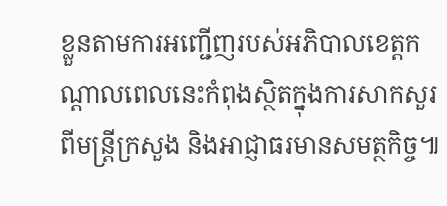ខ្លួនតាមការអញ្ជើញរបស់អភិបាលខេត្តកណ្ដាលពេលនេះកំពុងស្ថិតក្នុងការសាកសួរពីមន្ត្រីក្រសួង និងអាជ្ញាធរមានសមត្ថកិច្ច៕